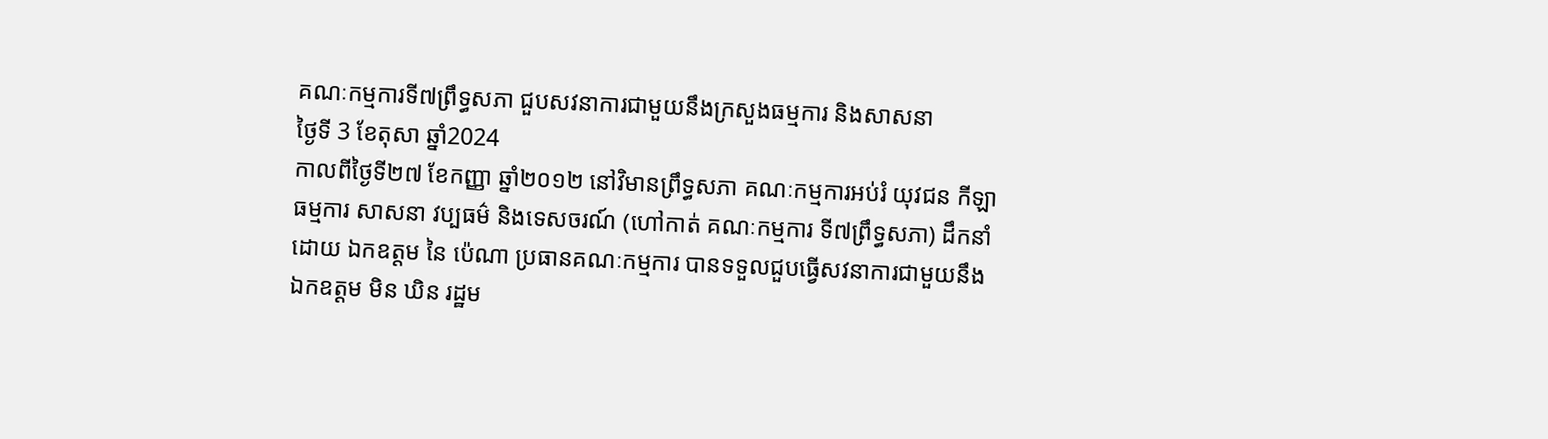គណៈកម្មការទី៧ព្រឹទ្ធសភា ជួបសវនាការជាមួយនឹងក្រសួងធម្មការ និងសាសនា
ថ្ងៃទី 3 ខែតុសា ឆ្នាំ2024
កាលពីថ្ងៃទី២៧ ខែកញ្ញា ឆ្នាំ២០១២ នៅវិមានព្រឹទ្ធសភា គណៈកម្មការអប់រំ យុវជន កីឡា ធម្មការ សាសនា វប្បធម៌ និងទេសចរណ៍ (ហៅកាត់ គណៈកម្មការ ទី៧ព្រឹទ្ធសភា) ដឹកនាំដោយ ឯកឧត្តម នៃ ប៉េណា ប្រធានគណៈកម្មការ បានទទួលជួបធ្វើសវនាការជាមួយនឹងឯកឧត្តម មិន ឃិន រដ្ឋម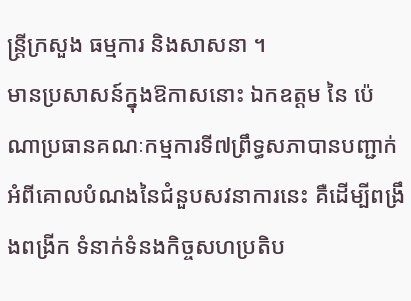ន្រ្តីក្រសួង ធម្មការ និងសាសនា ។
មានប្រសាសន៍ក្នុងឱកាសនោះ ឯកឧត្តម នៃ ប៉េណាប្រធានគណៈកម្មការទី៧ព្រឹទ្ធសភាបានបញ្ជាក់អំពីគោលបំណងនៃជំនួបសវនាការនេះ គឺដើម្បីពង្រឹងពង្រីក ទំនាក់ទំនងកិច្ចសហប្រតិប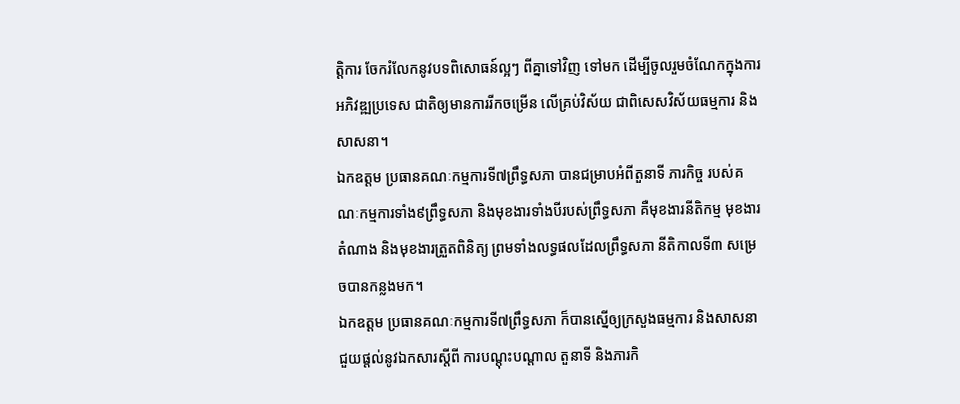ត្តិការ ចែករំលែកនូវបទពិសោធន៍ល្អៗ ពីគ្នាទៅវិញ ទៅមក ដើម្បីចូលរួមចំណែកក្នុងការអភិវឌ្ឍប្រទេស ជាតិឲ្យមានការរីកចម្រើន លើគ្រប់វិស័យ ជាពិសេសវិស័យធម្មការ និងសាសនា។
ឯកឧត្តម ប្រធានគណៈកម្មការទី៧ព្រឹទ្ធសភា បានជម្រាបអំពីតួនាទី ភារកិច្ច របស់គណៈកម្មការទាំង៩ព្រឹទ្ធសភា និងមុខងារទាំងបីរបស់ព្រឹទ្ធសភា គឺមុខងារនីតិកម្ម មុខងារតំណាង និងមុខងារត្រួតពិនិត្យ ព្រមទាំងលទ្ធផលដែលព្រឹទ្ធសភា នីតិកាលទី៣ សម្រេចបានកន្លងមក។
ឯកឧត្តម ប្រធានគណៈកម្មការទី៧ព្រឹទ្ធសភា ក៏បានស្នើឲ្យក្រសួងធម្មការ និងសាសនា ជួយផ្តល់នូវឯកសារស្តីពី ការបណ្តុះបណ្តាល តួនាទី និងភារកិ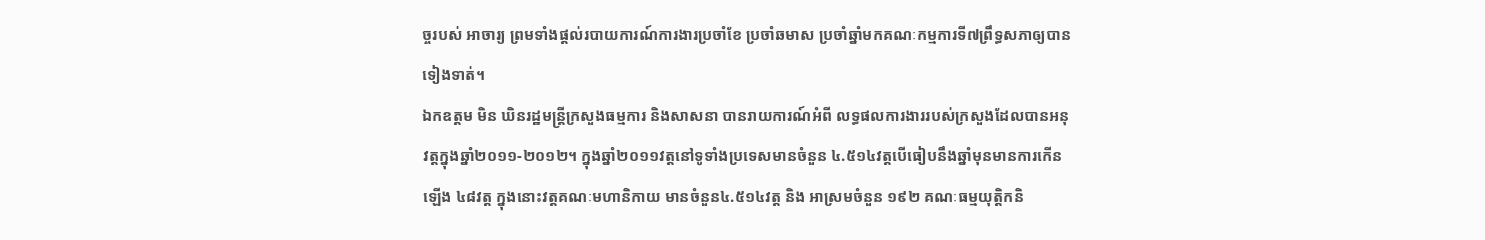ច្ចរបស់ អាចារ្យ ព្រមទាំងផ្តល់របាយការណ៍ការងារប្រចាំខែ ប្រចាំឆមាស ប្រចាំឆ្នាំមកគណៈកម្មការទី៧ព្រឹទ្ធសភាឲ្យបានទៀងទាត់។
ឯកឧត្តម មិន ឃិនរដ្ឋមន្រ្តីក្រសួងធម្មការ និងសាសនា បានរាយការណ៍អំពី លទ្ធផលការងាររបស់ក្រសួងដែលបានអនុវត្តក្នុងឆ្នាំ២០១១-២០១២។ ក្នុងឆ្នាំ២០១១វត្តនៅទូទាំងប្រទេសមានចំនួន ៤.៥១៤វត្តបើធៀបនឹងឆ្នាំមុនមានការកើនឡើង ៤៨វត្ត ក្នុងនោះវត្តគណៈមហានិកាយ មានចំនួន៤.៥១៤វត្ត និង អាស្រមចំនួន ១៩២ គណៈធម្មយុត្តិកនិ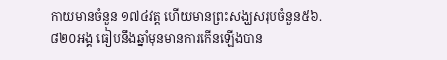កាយមានចំនួន ១៧៤វត្ត ហើយមានព្រះសង្ឃសរុបចំនួន៥៦.៨២០អង្គ ធៀបនឹងឆ្នាំមុនមានការកើនឡើងបាន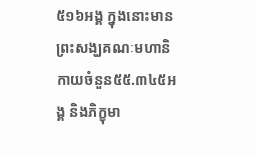៥១៦អង្គ ក្នុងនោះមានព្រះសង្ឃគណៈមហានិកាយចំនួន៥៥.៣៤៥អង្គ និងភិក្ខុមា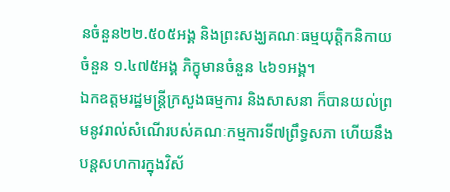នចំនួន២២.៥០៥អង្គ និងព្រះសង្ឃគណៈធម្មយុត្តិកនិកាយចំនួន ១.៤៧៥អង្គ ភិក្ខុមានចំនួន ៤៦១អង្គ។
ឯកឧត្តមរដ្ឋមន្រ្តីក្រសួងធម្មការ និងសាសនា ក៏បានយល់ព្រមនូវរាល់សំណើរបស់គណៈកម្មការទី៧ព្រឹទ្ធសភា ហើយនឹងបន្តសហការក្នុងវិស័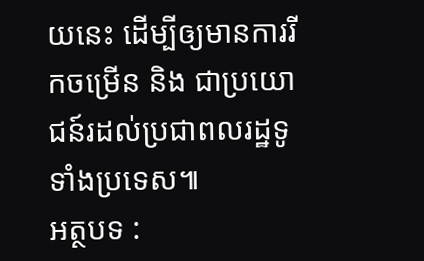យនេះ ដើម្បីឲ្យមានការរីកចម្រើន និង ជាប្រយោជន៍រដល់ប្រជាពលរដ្ឋទូទាំងប្រទេស៕
អត្ថបទ :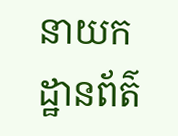នាយកដ្ឋានព័ត៌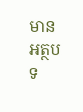មាន
អត្ថបទ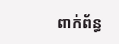ពាក់ព័ន្ធ